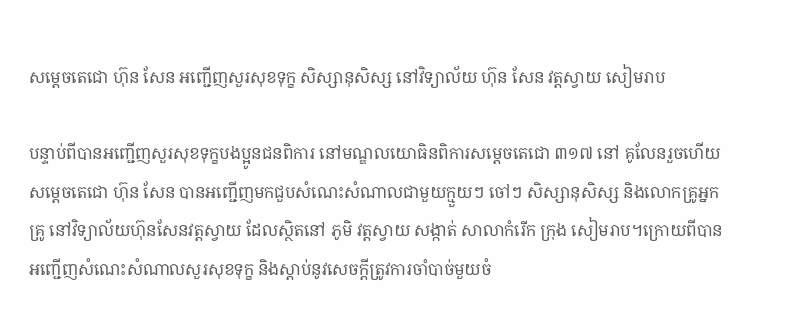សម្តេចតេជោ ហ៊ុន សែន អញ្ជើញសួរសុខទុក្ខ សិស្សានុសិស្ស នៅវិទ្យាល័យ ហ៊ុន សែន វត្តស្វាយ សៀមរាប

បន្ទាប់ពីបានអញ្ជើញសួរសុខទុក្ខបងប្អូនជនពិការ នៅមណ្ឌលយោធិនពិការសម្តេចតេជោ ៣១៧ នៅ គូលែនរួចហើយ សម្តេចតេជោ ហ៊ុន សែន បានអញ្ជើញមកជួបសំណេះសំណាលជាមួយក្មួយៗ ចៅៗ សិស្សានុសិស្ស និងលោកគ្រូអ្នកគ្រូ នៅវិទ្យាល័យហ៊ុនសែនវត្តស្វាយ ដែលស្ថិតនៅ ភូមិ វត្តស្វាយ សង្កាត់ សាលាកំរើក ក្រុង សៀមរាប។ក្រោយពីបានអញ្ជើញសំណេះសំណាលសួរសុខទុក្ខ និងស្តាប់នូវសេចក្តីត្រូវការចាំបាច់មួយចំ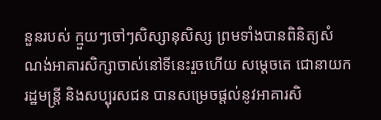នួនរបស់ ក្មួយៗចៅៗសិស្សានុសិស្ស ព្រមទាំងបានពិនិត្យសំណង់អាគារសិក្សាចាស់នៅទីនេះរួចហើយ សម្តេចតេ ជោនាយករដ្ឋមន្រ្តី និងសប្បុរសជន បានសម្រេចផ្តល់នូវអាគារសិ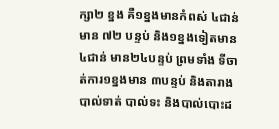ក្សា២ ខ្នង គឺ១ខ្នងមានកំពស់ ៤ជាន់ មាន ៧២ បន្ទប់ និង១ខ្នងទៀតមាន ៤ជាន់ មាន២៤បន្ទប់ ព្រមទាំង ទីចាត់ការ១ខ្នងមាន ៣បន្ទប់ និងតារាងបាល់ទាត់ បាល់ទះ និងបាល់បោះដ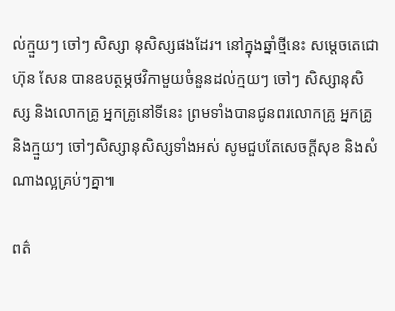ល់ក្មួយៗ ចៅៗ សិស្សា នុសិស្សផងដែរ។ នៅក្នុងឆ្នាំថ្មីនេះ សម្តេចតេជោ ហ៊ុន សែន បានឧបត្ថម្ភថវិកាមួយចំនួនដល់ក្មយៗ ចៅៗ សិស្សានុសិស្ស និងលោកគ្រូ អ្នកគ្រូនៅទីនេះ ព្រមទាំងបានជូនពរលោកគ្រូ អ្នកគ្រូ និងក្មួយៗ ចៅៗសិស្សានុសិស្សទាំងអស់ សូមជួបតែសេចក្តីសុខ និងសំណាងល្អគ្រប់ៗគ្នា៕

ពត៌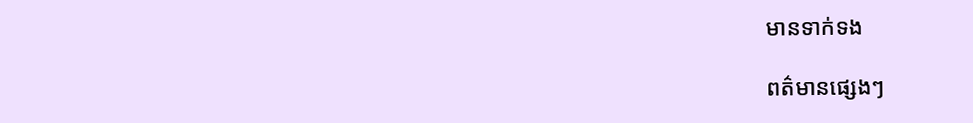មានទាក់ទង

ពត៌មានផ្សេងៗ